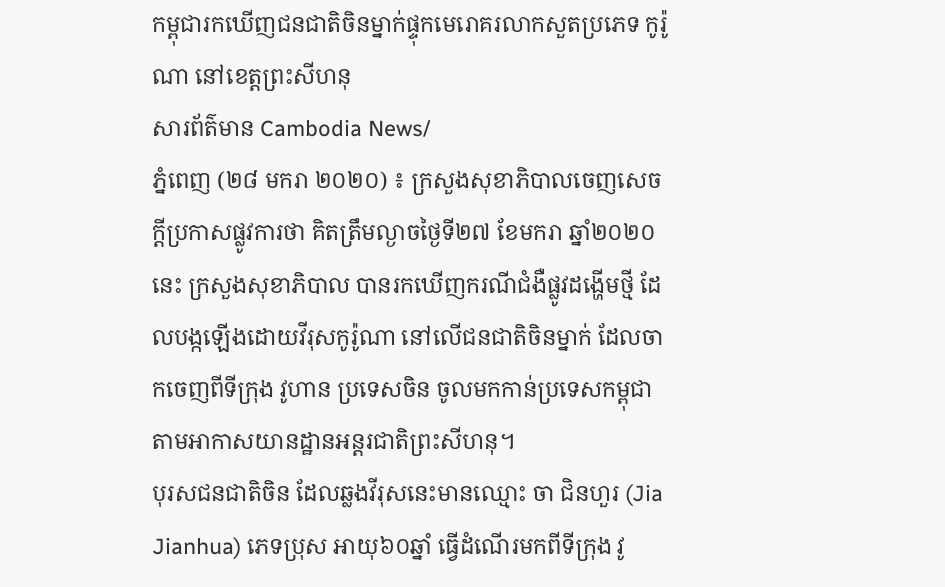កម្ពុជារកឃើញជនជាតិចិនម្នាក់ផ្ទុកមេរោគរលាកសួតប្រភេទ កូរ៉ូណា នៅខេត្តព្រះសីហនុ
សារព័ត៌មាន Cambodia News/
ភ្នំពេញ (២៨ មករា ២០២០) ៖ ក្រសួងសុខាភិបាលចេញសេចក្តីប្រកាសផ្លូវការថា គិតត្រឹមល្ងាចថ្ងៃទី២៧ ខែមករា ឆ្នាំ២០២០នេះ ក្រសួងសុខាភិបាល បានរកឃើញករណីជំងឺផ្លូវដង្ហើមថ្មី ដែលបង្កឡើងដោយវីរុសកូរ៉ូណា នៅលើជនជាតិចិនម្នាក់ ដែលចាកចេញពីទីក្រុង វូហាន ប្រទេសចិន ចូលមកកាន់ប្រទេសកម្ពុជា តាមអាកាសយានដ្ឋានអន្តរជាតិព្រះសីហនុ។
បុរសជនជាតិចិន ដែលឆ្លងវីរុសនេះមានឈ្មោះ ចា ជិនហួរ (Jia Jianhua) ភេទប្រុស អាយុ៦០ឆ្នាំ ធ្វើដំណើរមកពីទីក្រុង វូ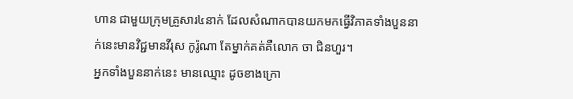ហាន ជាមួយក្រុមគ្រួសារ៤នាក់ ដែលសំណាកបានយកមកធ្វើវិភាគទាំងបួននាក់នេះមានវិជ្ជមានវីរុស កូរ៉ូណា តែម្នាក់គត់គឺលោក ចា ជិនហួរ។
អ្នកទាំងបួននាក់នេះ មានឈ្មោះ ដូចខាងក្រោ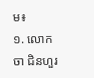ម៖
១. លោក ចា ជិនហួរ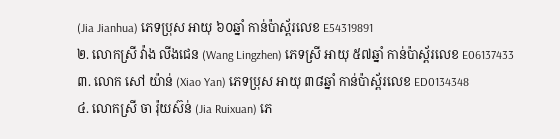(Jia Jianhua) ភេទប្រុស អាយុ ៦០ឆ្នាំ កាន់ប៉ាស្ព័រលេខ E54319891
២. លោកស្រី វ៉ាង លីងជេន (Wang Lingzhen) ភេទស្រី អាយុ ៥៧ឆ្នាំ កាន់ប៉ាស្ព័រលេខ E06137433
៣. លោក សៅ យ៉ាន់ (Xiao Yan) ភេទប្រុស អាយុ ៣៨ឆ្នាំ កាន់ប៉ាស្ព័រលេខ ED0134348
៤. លោកស្រី ចា រ៉ុយស៊ន់ (Jia Ruixuan) ភេ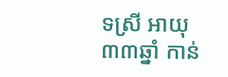ទស្រី អាយុ ៣៣ឆ្នាំ កាន់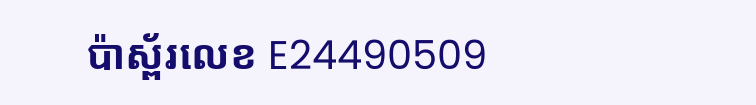ប៉ាស្ព័រលេខ E24490509